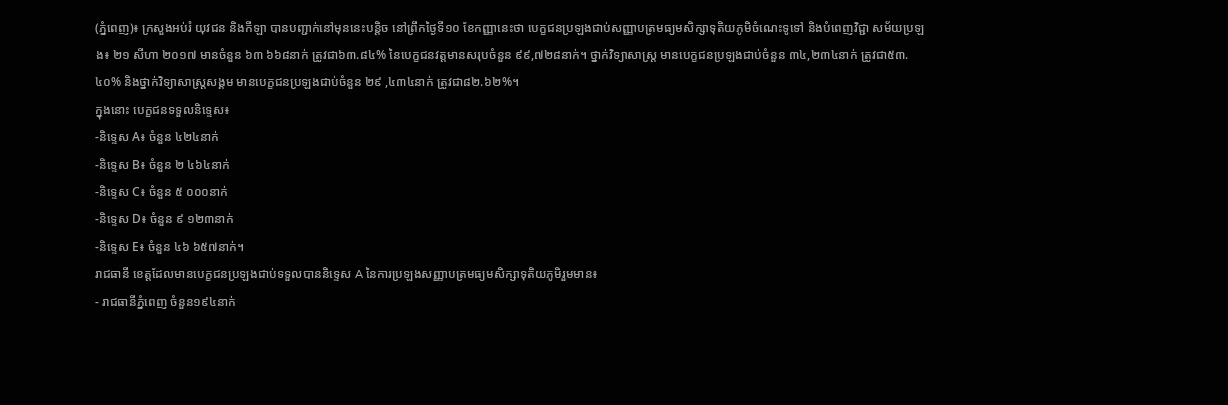(ភ្នំពេញ)៖ ក្រសួងអប់រំ យុវជន និងកីឡា បានបញ្ជាក់នៅមុននេះបន្តិច នៅព្រឹកថ្ងៃទី១០ ខែកញ្ញានេះថា បេក្ខជនប្រឡងជាប់សញ្ញាបត្រមធ្យមសិក្សាទុតិយភូមិចំណេះទូទៅ និងបំពេញវិជ្ជា សម័យប្រឡង៖ ២១ សីហា ២០១៧ មានចំនួន ៦៣ ៦៦៨នាក់ ត្រូវជា៦៣.៨៤% នៃបេក្ខជនវត្តមានសរុបចំនួន ៩៩,៧២៨នាក់។ ថ្នាក់វិទ្យាសាស្ត្រ មានបេក្ខជនប្រឡងជាប់ចំនួន ៣៤,២៣៤នាក់ ត្រូវជា៥៣.៤០% និងថ្នាក់វិទ្យាសាស្ត្រសង្គម មានបេក្ខជនប្រឡងជាប់ចំនួន ២៩ ,៤៣៤នាក់ ត្រូវជា៨២.៦២%។
ក្នុងនោះ បេក្ខជនទទួលនិទ្ទេស៖
-និទ្ទេស A៖ ចំនួន ៤២៤នាក់
-និទ្ទេស B៖ ចំនួន ២ ៤៦៤នាក់
-និទ្ទេស C៖ ចំនួន ៥ ០០០នាក់
-និទ្ទេស D៖ ចំនួន ៩ ១២៣នាក់
-និទ្ទេស E៖ ចំនួន ៤៦ ៦៥៧នាក់។
រាជធានី ខេត្តដែលមានបេក្ខជនប្រឡងជាប់ទទួលបាននិទ្ទេស A នៃការប្រឡងសញ្ញាបត្រមធ្យមសិក្សាទុតិយភូមិរួមមាន៖
- រាជធានីភ្នំពេញ ចំនួន១៩៤នាក់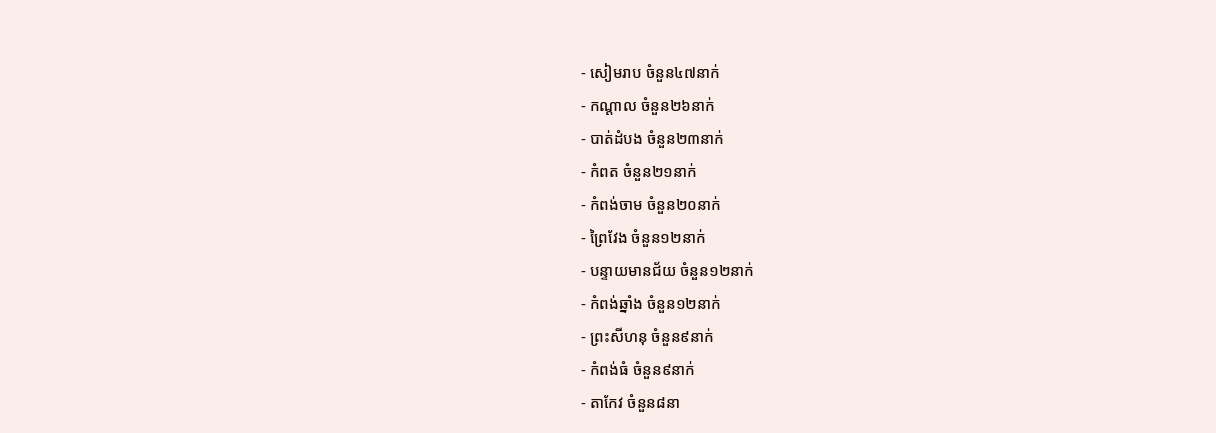- សៀមរាប ចំនួន៤៧នាក់
- កណ្ដាល ចំនួន២៦នាក់
- បាត់ដំបង ចំនួន២៣នាក់
- កំពត ចំនួន២១នាក់
- កំពង់ចាម ចំនួន២០នាក់
- ព្រៃវែង ចំនួន១២នាក់
- បន្ទាយមានជ័យ ចំនួន១២នាក់
- កំពង់ឆ្នាំង ចំនួន១២នាក់
- ព្រះសីហនុ ចំនួន៩នាក់
- កំពង់ធំ ចំនួន៩នាក់
- តាកែវ ចំនួន៨នា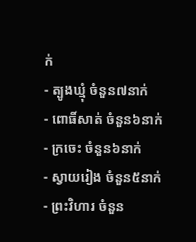ក់
- ត្បូងឃ្មុំ ចំនួន៧នាក់
- ពោធិ៍សាត់ ចំនួន៦នាក់
- ក្រចេះ ចំនួន៦នាក់
- ស្វាយរៀង ចំនួន៥នាក់
- ព្រះវិហារ ចំនួន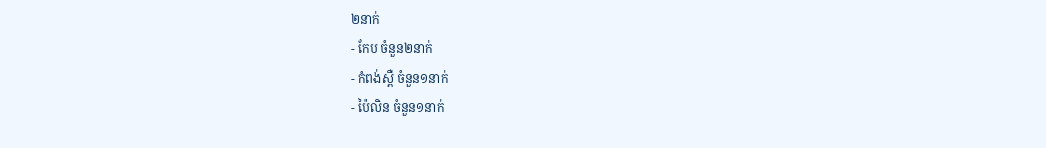២នាក់
- កែប ចំនួន២នាក់
- កំពង់ស្ពឺ ចំនួន១នាក់
- ប៉ៃលិន ចំនួន១នាក់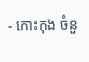- កោះកុង ចំនួ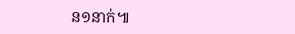ន១នាក់៕